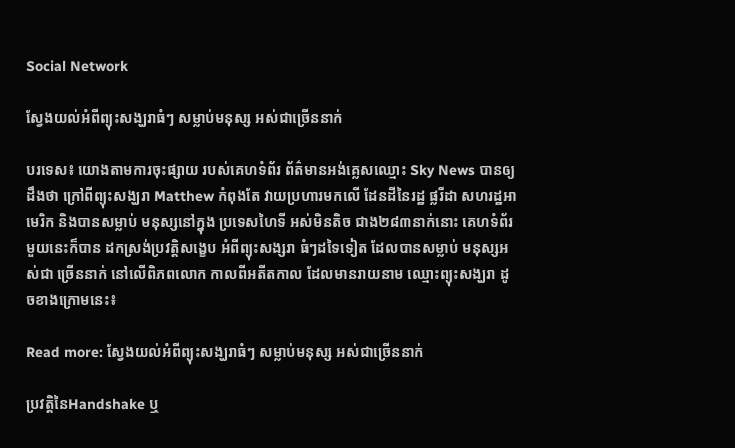Social Network

ស្វែងយល់អំពីព្យុះសង្ឃរាធំៗ សម្លាប់មនុស្ស អស់ជាច្រើននាក់

បរទេស៖ យោងតាមការចុះផ្សាយ របស់គេហទំព័រ ព័ត៌មានអង់គេ្លសឈ្មោះ Sky News បានឲ្យដឹងថា ក្រៅពីព្យុះសង្ឃរា Matthew កំពុងតែ វាយប្រហារមកលើ ដែនដីនៃរដ្ឋ ផ្លរីដា សហរដ្ឋអាមេរិក និងបានសម្លាប់ មនុស្សនៅក្នុង ប្រទេសហៃទី អស់មិនតិច ជាង២៨៣នាក់នោះ គេហទំព័រ មួយនេះក៏បាន ដកស្រង់ប្រវត្តិសង្ខេប អំពីព្យុះសង្សរា ធំៗដទៃទៀត ដែលបានសម្លាប់ មនុស្សអស់ជា ច្រើននាក់ នៅលើពិភពលោក កាលពីអតីតកាល ដែលមានរាយនាម ឈ្មោះព្យុះសង្ឃរា ដូចខាងក្រោមនេះ៖

Read more: ស្វែងយល់អំពីព្យុះសង្ឃរាធំៗ សម្លាប់មនុស្ស អស់ជាច្រើននាក់

ប្រវត្តិនៃHandshake ឬ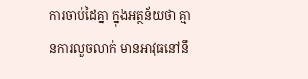ការចាប់ដៃគ្នា ក្នុងអត្ថន័យថា គ្មានការលួចលាក់ មានអាវុធនៅនឹ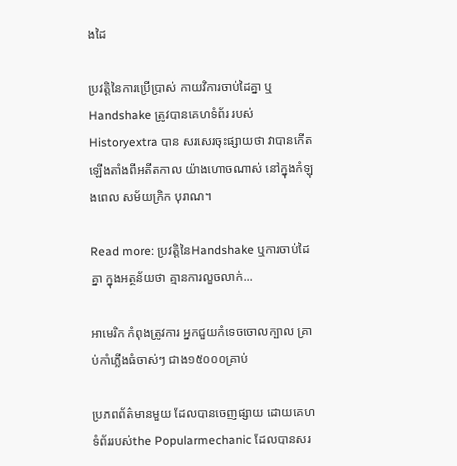ងដៃ

ប្រវតិ្តនៃការប្រើប្រាស់ កាយវិការចាប់ដៃគ្នា ឬ Handshake ត្រូវបានគេហទំព័រ របស់ Historyextra បាន សរសេរចុះផ្សាយថា វាបានកើតឡើងតាំងពីអតីតកាល យ៉ាងហោចណាស់ នៅក្នុងកំឡុងពេល សម័យក្រិក បុរាណ។

Read more: ប្រវត្តិនៃHandshake ឬការចាប់ដៃគ្នា ក្នុងអត្ថន័យថា គ្មានការលួចលាក់...

អាមេរិក កំពុងត្រូវការ អ្នកជួយកំទេចចោលក្បាល គ្រាប់កាំភ្លើងធំចាស់ៗ ជាង១៥០០០គ្រាប់

ប្រភពព័ត៌មានមួយ ដែលបានចេញផ្សាយ ដោយគេហទំព័ររបស់the Popularmechanic ដែលបានសរ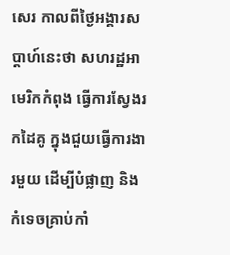សេរ កាលពីថ្ងៃអង្គារសប្តាហ៍នេះថា សហរដ្ឋអាមេរិកកំពុង ធ្វើការស្វែងរកដៃគូ ក្នុងជួយធ្វើការងារមួយ ដើម្បីបំផ្លាញ និងកំទេចគ្រាប់កាំ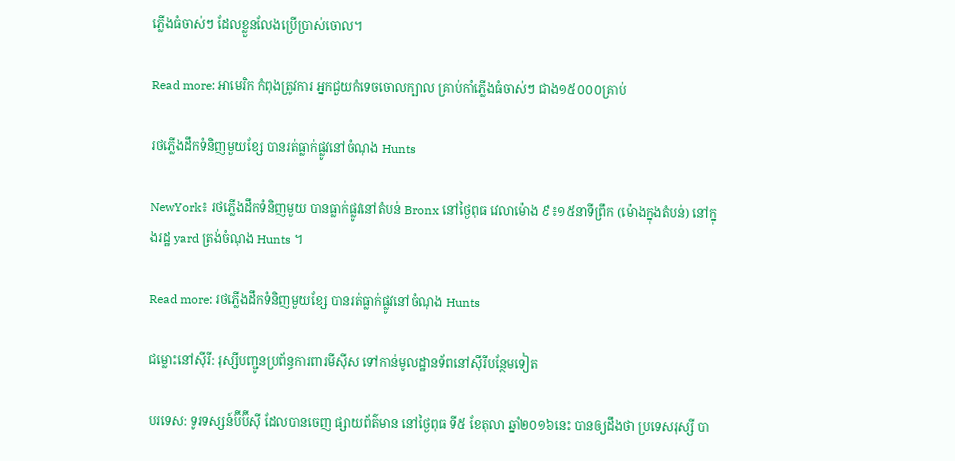ភ្លើងធំចាស់ៗ ដែលខ្លួនលែងប្រើប្រាស់ចោល។

Read more: អាមេរិក កំពុងត្រូវការ អ្នកជួយកំទេចចោលក្បាល គ្រាប់កាំភ្លើងធំចាស់ៗ ជាង១៥០០០គ្រាប់

រថភ្លើងដឹកទំនិញមួយខ្សែ បានរត់ធ្លាក់ផ្លូវនៅចំណុង Hunts

NewYork៖ រថភ្លើងដឹកទំនិញមួយ បានធ្លាក់ផ្លូវនៅតំបន់ Bronx នៅថ្ងៃពុធ វេលាម៉ោង ៩៖១៥នាទីព្រឹក (ម៉ោងក្នុងតំបន់) នៅក្នុងរដ្ឋ yard ត្រង់ចំណុង Hunts ។

Read more: រថភ្លើងដឹកទំនិញមួយខ្សែ បានរត់ធ្លាក់ផ្លូវនៅចំណុង Hunts

ជម្លោះនៅស៊ីរី: រុស្សីបញ្ជូនប្រព័ន្ធការពារមីស៊ីស ទៅកាន់មូលដ្ឋានទ័ពនៅស៊ីរីបន្ថែមទៀត

បរទេស: ទូរទស្សន៍ប៊ីប៊ីស៊ី ដែលបានចេញ ផ្សាយព័ត៌មាន នៅថ្ងៃពុធ ទី៥ ខែតុលា ឆ្នាំ២០១៦នេះ បានឲ្យដឹងថា ប្រទេសរុស្សី បា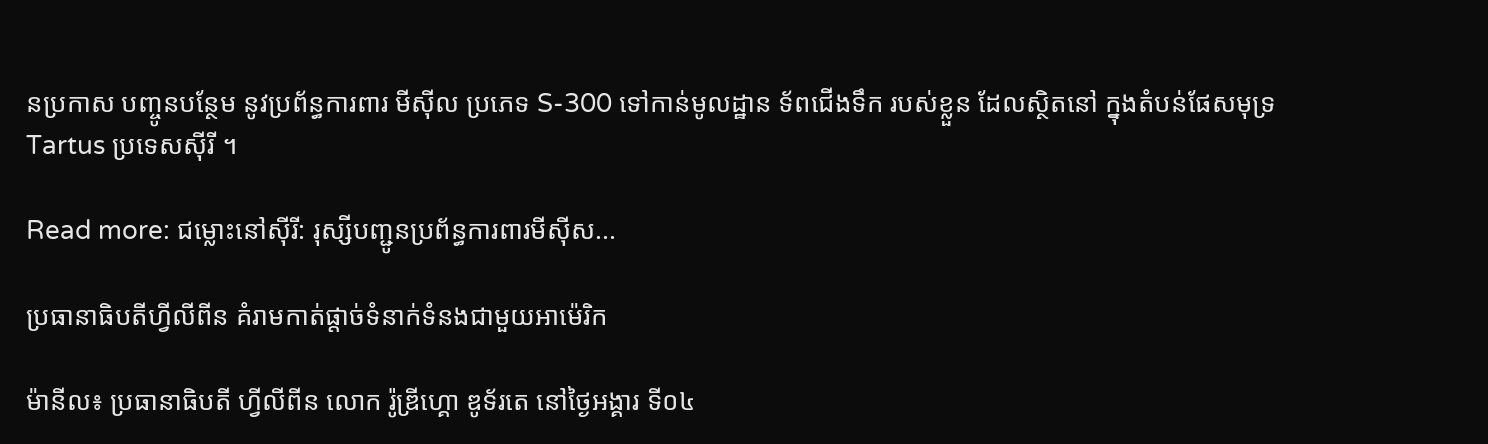នប្រកាស បញ្ចូនបន្ថែម នូវប្រព័ន្ធការពារ មីស៊ីល ប្រភេទ S-300 ទៅកាន់មូលដ្ឋាន ទ័ពជើងទឹក របស់ខ្លួន ដែលស្ថិតនៅ ក្នុងតំបន់ផែសមុទ្រ Tartus ប្រទេសស៊ីរី ។

Read more: ជម្លោះនៅស៊ីរី: រុស្សីបញ្ជូនប្រព័ន្ធការពារមីស៊ីស...

ប្រធានាធិបតីហ្វីលីពីន គំរាមកាត់ផ្តាច់ទំនាក់ទំនងជាមួយអាម៉េរិក

ម៉ានីល៖ ប្រធានាធិបតី ហ្វីលីពីន លោក រ៉ូឌ្រីហ្គោ ឌូទ័រតេ នៅថ្ងៃអង្គារ ទី០៤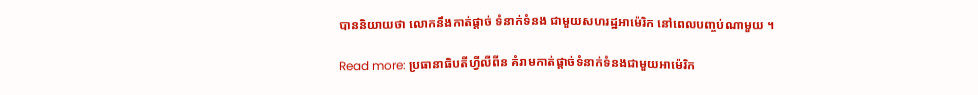បាននិយាយថា លោកនឹងកាត់ផ្តាច់ ទំនាក់ទំនង ជាមួយសហរដ្ឋអាម៉េរិក នៅពេលបញ្ចប់ណាមួយ ។

Read more: ប្រធានាធិបតីហ្វីលីពីន គំរាមកាត់ផ្តាច់ទំនាក់ទំនងជាមួយអាម៉េរិក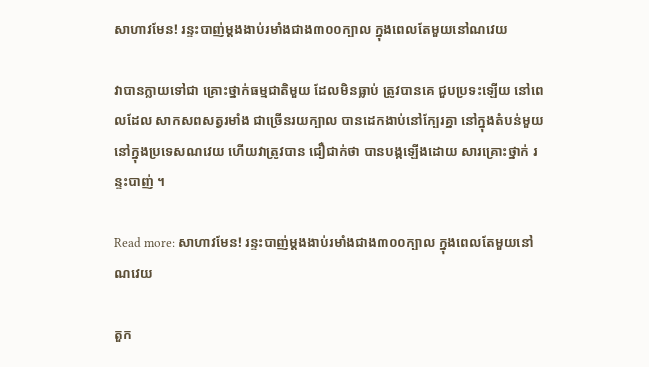សាហាវមែន! រន្ទះបាញ់ម្តងងាប់រមាំងជាង៣០០ក្បាល ក្នុងពេលតែមួយនៅណវេយ

វាបានក្លាយទៅជា គ្រោះថ្នាក់ធម្មជាតិមួយ ដែលមិនធ្លាប់ ត្រូវបានគេ ជួបប្រទះឡើយ នៅពេលដែល សាកសពសត្វរមាំង ជាច្រើនរយក្បាល បានដេកងាប់នៅក្បែរគ្នា នៅក្នុងតំបន់មួយ នៅក្នុងប្រទេសណវេយ ហើយវាត្រូវបាន ជឿជាក់ថា បានបង្កឡើងដោយ សារគ្រោះថ្នាក់ រន្ទះបាញ់ ។

Read more: សាហាវមែន! រន្ទះបាញ់ម្តងងាប់រមាំងជាង៣០០ក្បាល ក្នុងពេលតែមួយនៅណវេយ

តួក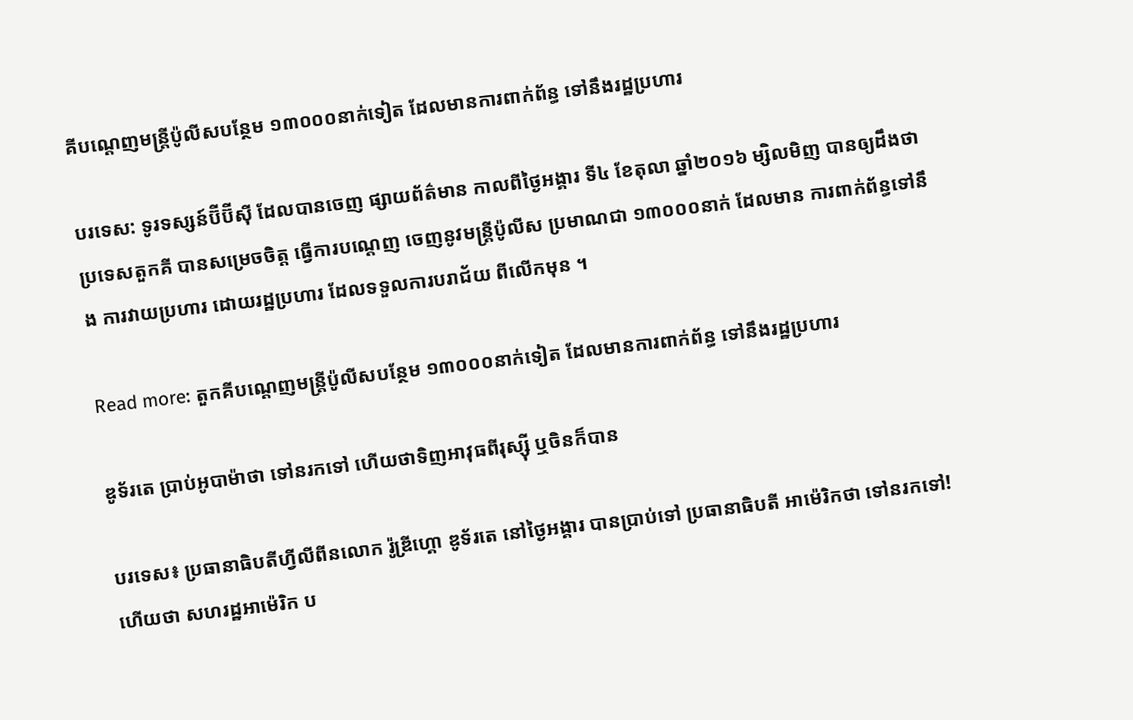គីបណ្តេញមន្ត្រីប៉ូលីសបន្ថែម ១៣០០០នាក់ទៀត ដែលមានការពាក់ព័ន្ធ ទៅនឹងរដ្ឋប្រហារ

បរទេស: ទូរទស្សន៍ប៊ីប៊ីស៊ី ដែលបានចេញ ផ្សាយព័ត៌មាន កាលពីថ្ងៃអង្គារ ទី៤ ខែតុលា ឆ្នាំ២០១៦ ម្សិលមិញ បានឲ្យដឹងថា ប្រទេសតួកគី បានសម្រេចចិត្ត ធ្វើការបណ្តេញ ចេញនូវមន្ត្រីប៉ូលីស ប្រមាណជា ១៣០០០នាក់ ដែលមាន ការពាក់ព័ន្ធទៅនឹង ការវាយប្រហារ ដោយរដ្ឋប្រហារ ដែលទទួលការបរាជ័យ ពីលើកមុន ។

Read more: តួកគីបណ្តេញមន្ត្រីប៉ូលីសបន្ថែម ១៣០០០នាក់ទៀត ដែលមានការពាក់ព័ន្ធ ទៅនឹងរដ្ឋប្រហារ

ឌូទ័រតេ ប្រាប់អូបាម៉ាថា ទៅនរកទៅ ហើយថាទិញអាវុធពីរុស្ស៊ី ឬចិនក៏បាន

បរទេស៖ ប្រធានាធិបតីហ្វីលីពីនលោក រ៉ូឌ្រីហ្គោ ឌូទ័រតេ នៅថ្ងៃអង្គារ បានប្រាប់ទៅ ប្រធានាធិបតី អាម៉េរិកថា ទៅនរកទៅ! ហើយថា សហរដ្ឋអាម៉េរិក ប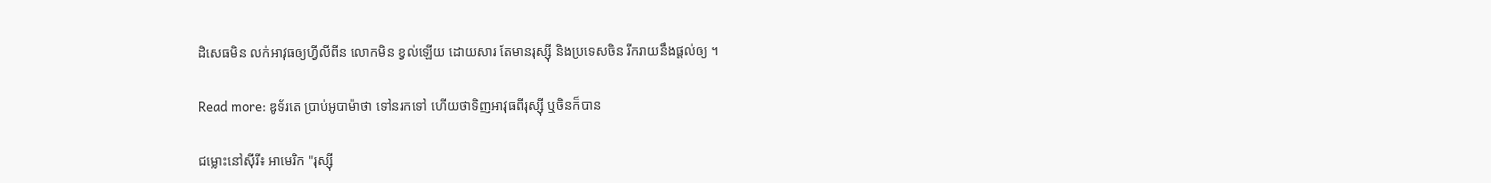ដិសេធមិន លក់អាវុធឲ្យហ្វីលីពីន លោកមិន ខ្វល់ឡើយ ដោយសារ តែមានរុស្ស៊ី និងប្រទេសចិន រីករាយនឹងផ្តល់ឲ្យ ។

Read more: ឌូទ័រតេ ប្រាប់អូបាម៉ាថា ទៅនរកទៅ ហើយថាទិញអាវុធពីរុស្ស៊ី ឬចិនក៏បាន

ជម្លោះនៅស៊ីរី៖ អាមេរិក "រុស្ស៊ី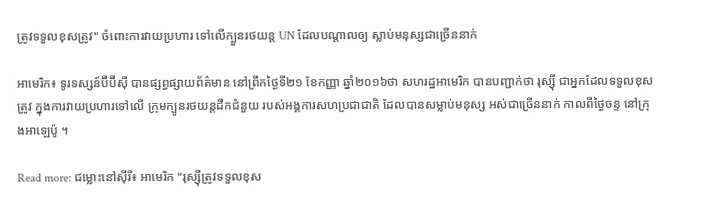ត្រូវទទួលខុសត្រូវ" ចំពោះការវាយប្រហារ ទៅលើក្បួនរថយន្ត UN ដែលបណ្តាលឲ្យ ស្លាប់មនុស្សជាច្រើននាក់

អាមេរិក៖ ទូរទស្សន៍ប៊ីប៊ីស៊ី បានផ្សព្វផ្សាយព័ត៌មាន នៅព្រឹកថ្ងៃទី២១ ខែកញ្ញា ឆ្នាំ២០១៦ថា សហរដ្ឋអាមេរិក បានបញ្ជាក់ថា រុស្ស៊ី ជាអ្នកដែលទទួលខុសត្រូវ ក្នុងការវាយប្រហារទៅលើ ក្រុមក្បូនរថយន្តដឹកជំនួយ របស់អង្គការសហប្រជាជាតិ ដែលបានសម្លាប់មនុស្ស អស់ជាច្រើននាក់ កាលពីថ្ងៃចន្ទ នៅក្រុងអាឡេប៉ូ ។

Read more: ជម្លោះនៅស៊ីរី៖ អាមេរិក "រុស្ស៊ីត្រូវទទួលខុស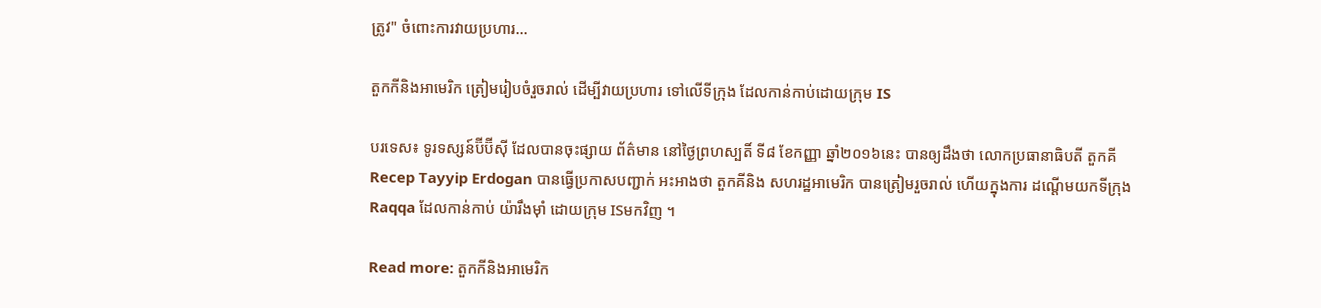ត្រូវ" ចំពោះការវាយប្រហារ...

តួកកីនិងអាមេរិក ត្រៀមរៀបចំរួចរាល់ ដើម្បីវាយប្រហារ ទៅលើទីក្រុង ដែលកាន់កាប់ដោយក្រុម IS

បរទេស៖ ទូរទស្សន៍ប៊ីប៊ីស៊ី ដែលបានចុះផ្សាយ ព័ត៌មាន នៅថ្ងៃព្រហស្បតិ៍ ទី៨ ខែកញ្ញា ឆ្នាំ២០១៦នេះ បានឲ្យដឹងថា លោកប្រធានាធិបតី តួកគី Recep Tayyip Erdogan បានធ្វើប្រកាសបញ្ជាក់ អះអាងថា តួកគីនិង សហរដ្ឋអាមេរិក បានត្រៀមរួចរាល់ ហើយក្នុងការ ដណ្តើមយកទីក្រុង Raqqa ដែលកាន់កាប់ យ៉ារឹងម៉ាំ ដោយក្រុម ISមកវិញ ។

Read more: តួកកីនិងអាមេរិក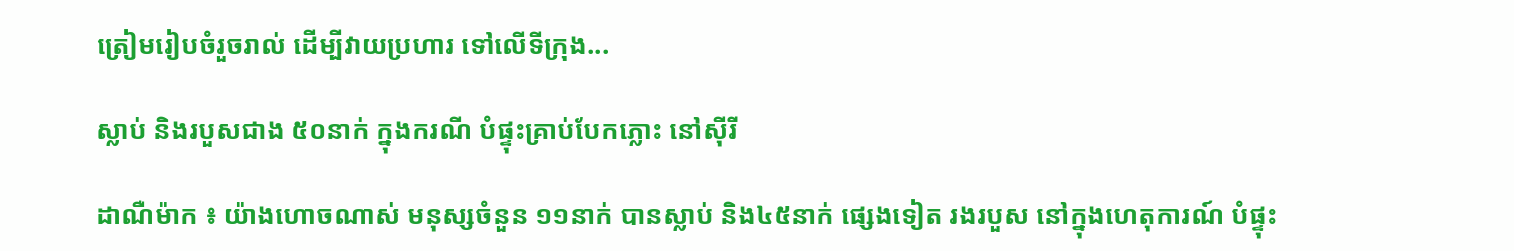ត្រៀមរៀបចំរួចរាល់ ដើម្បីវាយប្រហារ ទៅលើទីក្រុង...

ស្លាប់ និងរបួសជាង ៥០នាក់ ក្នុងករណី បំផ្ទុះគ្រាប់បែកភ្លោះ នៅស៊ីរី

ដាណឺម៉ាក ៖ យ៉ាងហោចណាស់ មនុស្សចំនួន ១១នាក់ បានស្លាប់ និង៤៥នាក់ ផ្សេងទៀត រងរបួស នៅក្នុងហេតុការណ៍ បំផ្ទុះ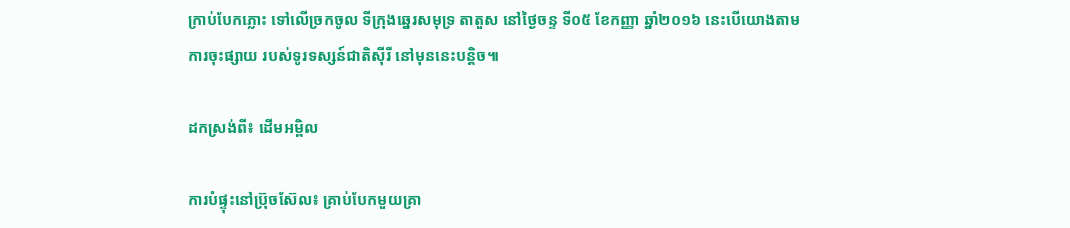ក្រាប់បែកភ្លោះ ទៅលើច្រកចូល ទីក្រុងឆ្នេរសមុទ្រ តាតួស នៅថ្ងៃចន្ទ ទី០៥ ខែកញ្ញា ឆ្នាំ២០១៦ នេះបើយោងតាមការចុះផ្សាយ របស់ទូរទស្សន៍ជាតិស៊ីរី នៅមុននេះបន្ដិច៕

ដកស្រង់ពី៖ ដើមអម្ពិល

ការបំផ្ទុះនៅប្រ៊ុចស៊ែល៖ គ្រាប់បែកមួយគ្រា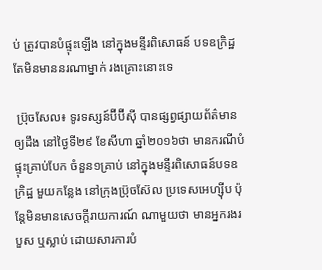ប់ ត្រូវបានបំផ្ទុះឡើង នៅក្នុងមន្ទីរពិសោធន៍ បទឧក្រិដ្ឋ តែមិនមាននរណាម្នាក់ រងគ្រោះនោះទេ

 ប្រ៊ុចសែល៖ ទូរទស្សន៍ប៊ីប៊ីស៊ី បានផ្សព្វផ្សាយព័ត៌មានឲ្យដឹង នៅថ្ងៃទី២៩ ខែសីហា ឆ្នាំ២០១៦ថា មានករណីបំផ្ទុះគ្រាប់បែក ចំនួន១គ្រាប់ នៅក្នុងមន្ទីរពិសោធន៍បទឧក្រិដ្ឋ មួយកន្លែង នៅក្រុងប៊្រុចស៊ែល ប្រទេសអេហ្ស៊ីប ប៉ុន្តែមិនមានសេចក្តីរាយការណ៍ ណាមួយថា មានអ្នករងរបួស ឬស្លាប់ ដោយសារការបំ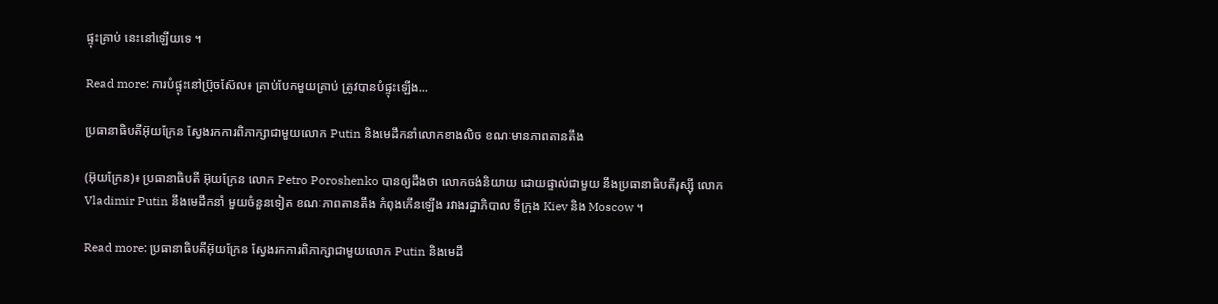ផ្ទុះគ្រាប់ នេះនៅឡើយទេ ។

Read more: ការបំផ្ទុះនៅប្រ៊ុចស៊ែល៖ គ្រាប់បែកមួយគ្រាប់ ត្រូវបានបំផ្ទុះឡើង...

ប្រធានាធិបតីអ៊ុយក្រែន ស្វែងរកការពិភាក្សាជាមួយលោក Putin និងមេដឹកនាំលោកខាងលិច ខណៈមានភាពតានតឹង

(អ៊ុយក្រែន)៖ ប្រធានាធិបតី អ៊ុយក្រែន លោក Petro Poroshenko បានឲ្យដឹងថា លោកចង់និយាយ ដោយផ្ទាល់ជាមួយ នឹងប្រធានាធិបតីរុស្ស៊ី លោក Vladimir Putin នឹងមេដឹកនាំ មួយចំនួនទៀត ខណៈភាពតានតឹង កំពុងកើនឡើង រវាងរដ្ឋាភិបាល ទីក្រុង Kiev និង Moscow ។

Read more: ប្រធានាធិបតីអ៊ុយក្រែន ស្វែងរកការពិភាក្សាជាមួយលោក Putin និងមេដឹ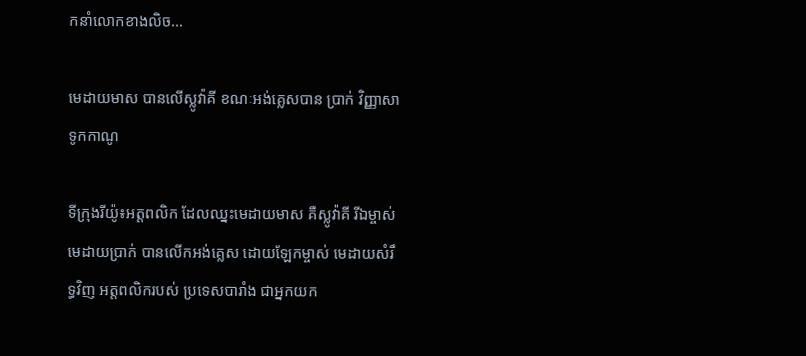កនាំលោកខាងលិច...

មេដាយមាស បានលើស្លូវ៉ាគី ខណៈអង់គ្លេសបាន ប្រាក់ វិញ្ញាសាទូកកាណូ

ទីក្រុងរីយ៉ូ៖អត្តពលិក ដែលឈ្នះមេដាយមាស គឺស្លូវ៉ាគី រីឯម្ចាស់មេដាយប្រាក់ បានលើកអង់គ្លេស ដោយឡែកម្ចាស់ មេដាយសំរឹទ្ធវិញ អត្តពលិករបស់ ប្រទេសបារាំង ជាអ្នកយក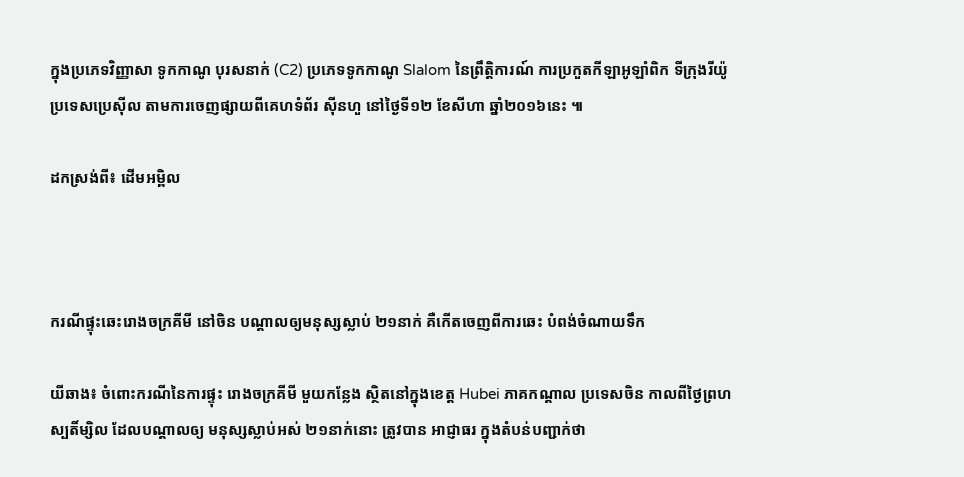ក្នុងប្រភេទវិញ្ញាសា ទូកកាណូ បុរសនាក់ (C2) ប្រភេទទូកកាណូ Slalom នៃព្រឹត្តិការណ៍ ការប្រកួតកីឡាអូឡាំពិក ទីក្រុងរីយ៉ូ ប្រទេសប្រេស៊ីល តាមការចេញផ្សាយពីគេហទំព័រ ស៊ីនហួ នៅថ្ងៃទី១២ ខែសីហា ឆ្នាំ២០១៦នេះ ៕

ដកស្រង់ពី៖ ដើមអម្ពិល



ករណីផ្ទុះឆេះរោងចក្រគីមី នៅចិន បណ្តាលឲ្យមនុស្សស្លាប់ ២១នាក់ គឺកើតចេញពីការឆេះ បំពង់ចំណាយទឹក

យីឆាង៖ ចំពោះករណីនៃការផ្ទុះ រោងចក្រគីមី មួយកន្លែង ស្ថិតនៅក្នុងខេត្ត Hubei ភាគកណ្តាល ប្រទេសចិន កាលពីថ្ងៃព្រហស្បតិ៍ម្សិល ដែលបណ្តាលឲ្យ មនុស្សស្លាប់អស់ ២១នាក់នោះ ត្រូវបាន អាជ្ញាធរ ក្នុងតំបន់បញ្ជាក់ថា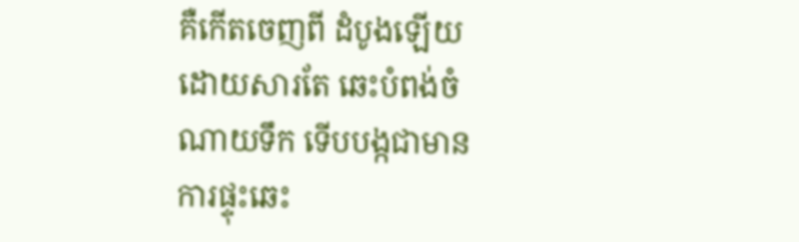គឺកើតចេញពី ដំបូងឡើយ ដោយសារតែ ឆេះបំពង់ចំណាយទឹក ទើបបង្កជាមាន ការផ្ទុះឆេះ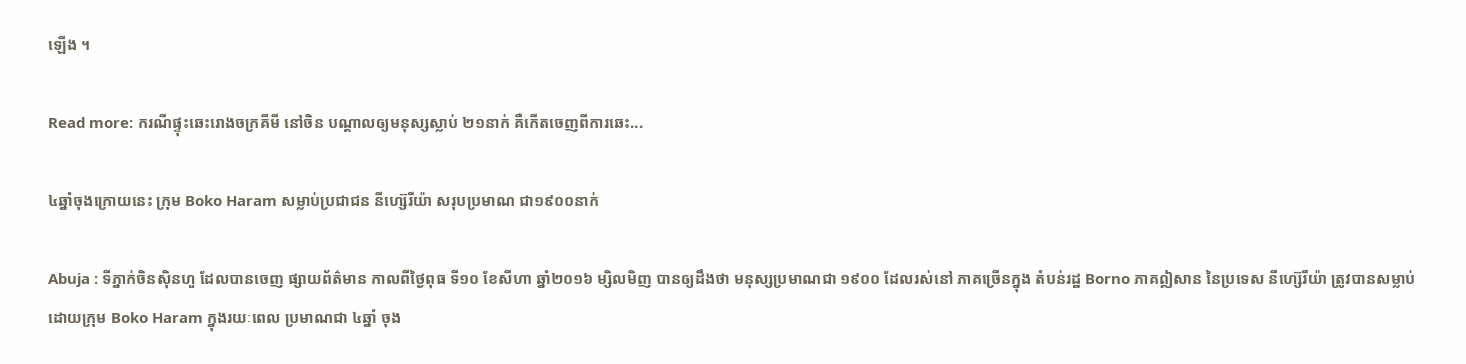ឡើង ។

Read more: ករណីផ្ទុះឆេះរោងចក្រគីមី នៅចិន បណ្តាលឲ្យមនុស្សស្លាប់ ២១នាក់ គឺកើតចេញពីការឆេះ...

៤ឆ្នាំចុងក្រោយនេះ ក្រុម Boko Haram សម្លាប់ប្រជាជន នីហ្ស៊េរីយ៉ា សរុបប្រមាណ ជា១៩០០នាក់

Abuja : ទីភ្នាក់ចិនស៊ិនហួ ដែលបានចេញ ផ្សាយព័ត៌មាន កាលពីថ្ងៃពុធ ទី១០ ខែសីហា ឆ្នាំ២០១៦ ម្សិលមិញ បានឲ្យដឹងថា មនុស្សប្រមាណជា ១៩០០ ដែលរស់នៅ ភាគច្រើនក្នុង តំបន់រដ្ឋ Borno ភាគឦសាន នៃប្រទេស នីហ្ស៊េរីយ៉ា ត្រូវបានសម្លាប់ ដោយក្រុម Boko Haram ក្នុងរយៈពេល ប្រមាណជា ៤ឆ្នាំ ចុង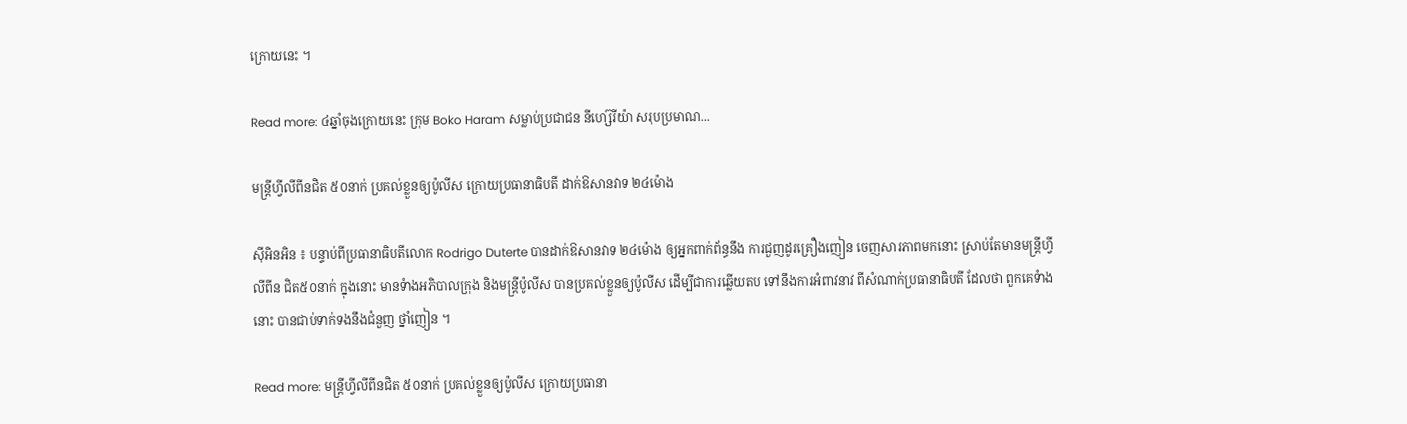ក្រោយនេះ ។

Read more: ៤ឆ្នាំចុងក្រោយនេះ ក្រុម Boko Haram សម្លាប់ប្រជាជន នីហ្ស៊េរីយ៉ា សរុបប្រមាណ...

មន្រ្តីហ្វីលីពីនជិត ៥០នាក់ ប្រគល់ខ្លួនឲ្យប៉ូលីស ក្រោយប្រធានាធិបតី ដាក់ឱសានវាទ ២៤ម៉ោង

ស៊ីអិនអិន ៖ បន្ទាប់ពីប្រធានាធិបតីលោក Rodrigo Duterte បានដាក់ឱសានវាទ ២៤ម៉ោង ឲ្យអ្នកពាក់ព័ន្ធនឹង ការជួញដូរគ្រឿងញៀន ចេញសារភាពមកនោះ ស្រាប់តែមានមន្រ្តីហ្វីលីពីន ជិត៥០នាក់ ក្នុងនោះ មានទំាងអភិបាលក្រុង និងមន្រ្តីប៉ូលីស បានប្រគល់ខ្លួនឲ្យប៉ូលីស ដើម្បីជាការឆ្លើយតប ទៅនឹងការអំពាវនាវ ពីសំណាក់ប្រធានាធិបតី ដែលថា ពួកគេទំាងនោះ បានជាប់ទាក់ទងនឹងជំនួញ ថ្នាំញៀន ។

Read more: មន្រ្តីហ្វីលីពីនជិត ៥០នាក់ ប្រគល់ខ្លួនឲ្យប៉ូលីស ក្រោយប្រធានា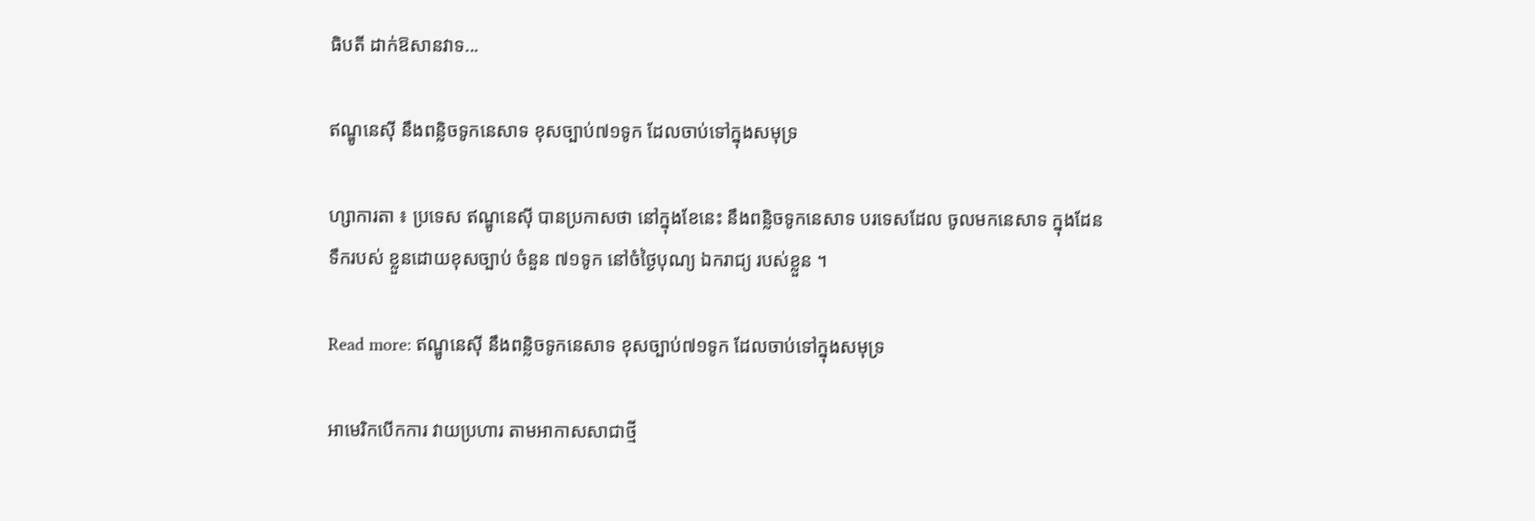ធិបតី ដាក់ឱសានវាទ...

ឥណ្ឌូនេស៊ី នឹងពន្លិចទូកនេសាទ ខុសច្បាប់៧១ទូក ដែលចាប់ទៅក្នុងសមុទ្រ

ហ្សាការតា ៖ ប្រទេស ឥណ្ឌូនេស៊ី បានប្រកាសថា នៅក្នុងខែនេះ នឹងពន្លិចទូកនេសាទ បរទេសដែល ចូលមកនេសាទ ក្នុងដែនទឹករបស់ ខ្លួនដោយខុសច្បាប់ ចំនួន ៧១ទូក នៅចំថ្ងៃបុណ្យ ឯករាជ្យ របស់ខ្លួន ។

Read more: ឥណ្ឌូនេស៊ី នឹងពន្លិចទូកនេសាទ ខុសច្បាប់៧១ទូក ដែលចាប់ទៅក្នុងសមុទ្រ

អាមេរិកបើកការ វាយប្រហារ តាមអាកាសសាជាថ្មី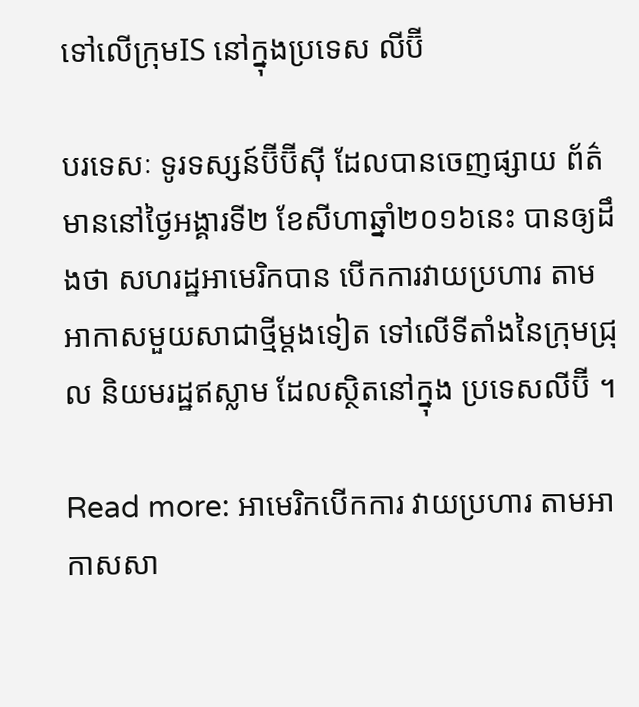ទៅលើក្រុមIS នៅក្នុងប្រទេស លីប៊ី

បរទេសៈ ទូរទស្សន៍ប៊ីប៊ីស៊ី ដែលបានចេញផ្សាយ ព័ត៌មាននៅថ្ងៃអង្គារទី២ ខែសីហាឆ្នាំ២០១៦នេះ បានឲ្យដឹងថា សហរដ្ឋអាមេរិកបាន បើកការវាយប្រហារ តាមអាកាសមួយសាជាថ្មីម្តងទៀត ទៅលើទីតាំងនៃក្រុមជ្រុល និយមរដ្ឋឥស្លាម ដែលស្ថិតនៅក្នុង ប្រទេសលីប៊ី ។

Read more: អាមេរិកបើកការ វាយប្រហារ តាមអាកាសសា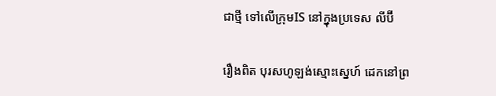ជាថ្មី ទៅលើក្រុមIS នៅក្នុងប្រទេស លីប៊ី

រឿងពិត បុរសហូឡង់ស្មោះស្នេហ៍ ដេកនៅព្រ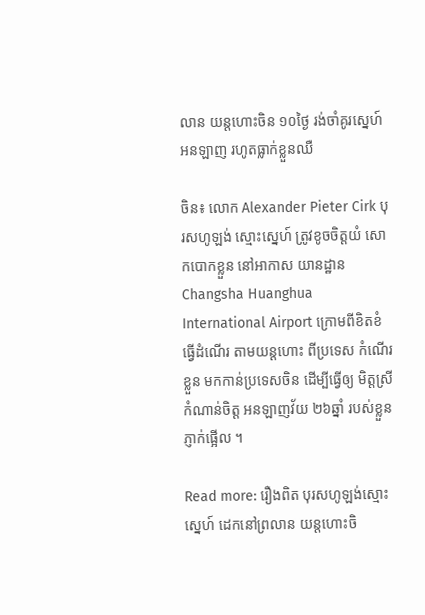លាន យន្តហោះចិន ១០ថ្ងៃ រង់ចាំគូរស្នេហ៍ អនឡាញ រហូតធ្លាក់ខ្លួនឈឺ

ចិន៖ លោក Alexander Pieter Cirk បុរសហូឡង់ ស្មោះស្នេហ៍ ត្រូវខូចចិត្តយំ សោកបោកខ្លួន នៅអាកាស យានដ្ឋាន Changsha Huanghua International Airport ក្រោមពីខិតខំ ធ្វើដំណើរ តាមយន្តហោះ ពីប្រទេស កំណើរខ្លួន មកកាន់ប្រទេសចិន ដើម្បីធ្វើឲ្យ មិត្តស្រី កំណាន់ចិត្ត អនឡាញវ័យ ២៦ឆ្នាំ របស់ខ្លួនភ្ញាក់ផ្អើល ។

Read more: រឿងពិត បុរសហូឡង់ស្មោះស្នេហ៍ ដេកនៅព្រលាន យន្តហោះចិ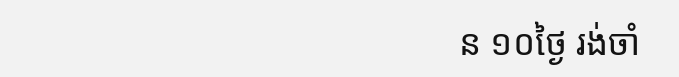ន ១០ថ្ងៃ រង់ចាំ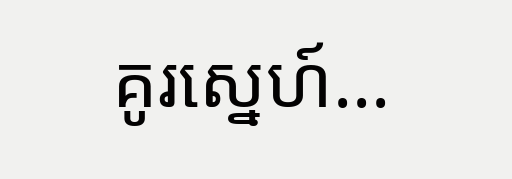គូរស្នេហ៍...